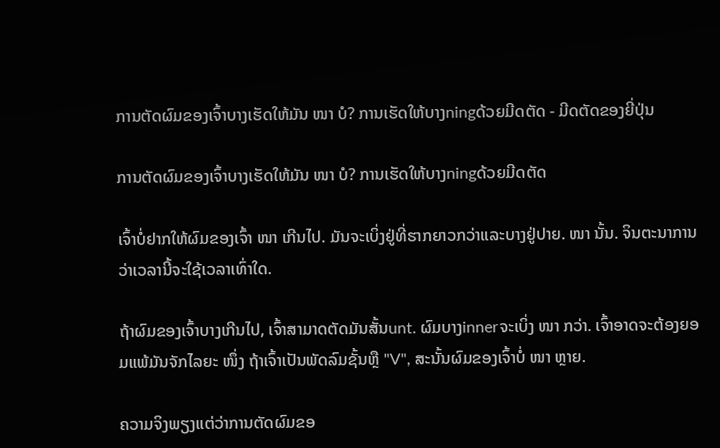ການຕັດຜົມຂອງເຈົ້າບາງເຮັດໃຫ້ມັນ ໜາ ບໍ? ການເຮັດໃຫ້ບາງningດ້ວຍມີດຕັດ - ມີດຕັດຂອງຍີ່ປຸ່ນ

ການຕັດຜົມຂອງເຈົ້າບາງເຮັດໃຫ້ມັນ ໜາ ບໍ? ການເຮັດໃຫ້ບາງningດ້ວຍມີດຕັດ

ເຈົ້າບໍ່ຢາກໃຫ້ຜົມຂອງເຈົ້າ ໜາ ເກີນໄປ. ມັນຈະເບິ່ງຢູ່ທີ່ຮາກຍາວກວ່າແລະບາງຢູ່ປາຍ. ໜາ ນັ້ນ. ຈິນຕະນາການວ່າເວລານີ້ຈະໃຊ້ເວລາເທົ່າໃດ.

ຖ້າຜົມຂອງເຈົ້າບາງເກີນໄປ, ເຈົ້າສາມາດຕັດມັນສັ້ນunt. ຜົມບາງinnerຈະເບິ່ງ ໜາ ກວ່າ. ເຈົ້າອາດຈະຕ້ອງຍອມແພ້ມັນຈັກໄລຍະ ໜຶ່ງ ຖ້າເຈົ້າເປັນພັດລົມຊັ້ນຫຼື "V", ສະນັ້ນຜົມຂອງເຈົ້າບໍ່ ໜາ ຫຼາຍ.

ຄວາມຈິງພຽງແຕ່ວ່າການຕັດຜົມຂອ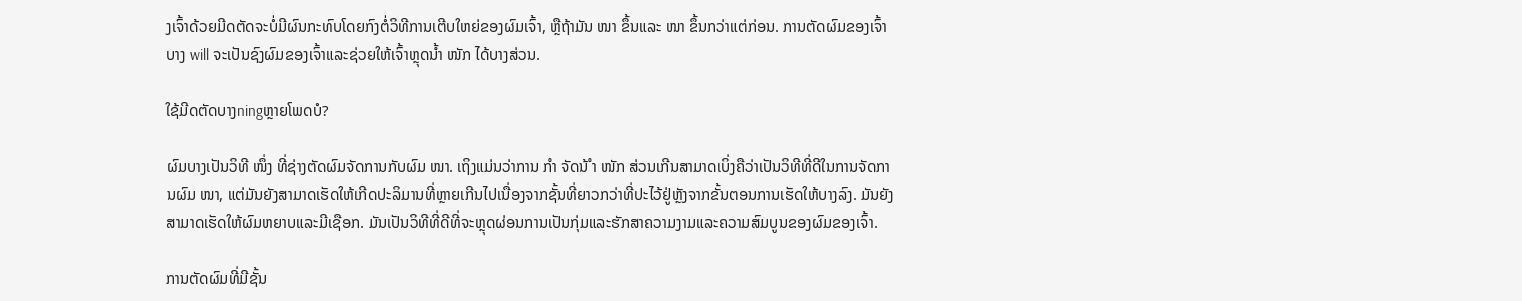ງເຈົ້າດ້ວຍມີດຕັດຈະບໍ່ມີຜົນກະທົບໂດຍກົງຕໍ່ວິທີການເຕີບໃຫຍ່ຂອງຜົມເຈົ້າ, ຫຼືຖ້າມັນ ໜາ ຂຶ້ນແລະ ໜາ ຂຶ້ນກວ່າແຕ່ກ່ອນ. ການຕັດຜົມຂອງເຈົ້າບາງ will ຈະເປັນຊົງຜົມຂອງເຈົ້າແລະຊ່ວຍໃຫ້ເຈົ້າຫຼຸດນໍ້າ ໜັກ ໄດ້ບາງສ່ວນ.

ໃຊ້ມີດຕັດບາງningຫຼາຍໂພດບໍ?

ຜົມບາງເປັນວິທີ ໜຶ່ງ ທີ່ຊ່າງຕັດຜົມຈັດການກັບຜົມ ໜາ. ເຖິງແມ່ນວ່າການ ກຳ ຈັດນ້ ຳ ໜັກ ສ່ວນເກີນສາມາດເບິ່ງຄືວ່າເປັນວິທີທີ່ດີໃນການຈັດການຜົມ ໜາ, ແຕ່ມັນຍັງສາມາດເຮັດໃຫ້ເກີດປະລິມານທີ່ຫຼາຍເກີນໄປເນື່ອງຈາກຊັ້ນທີ່ຍາວກວ່າທີ່ປະໄວ້ຢູ່ຫຼັງຈາກຂັ້ນຕອນການເຮັດໃຫ້ບາງລົງ. ມັນຍັງສາມາດເຮັດໃຫ້ຜົມຫຍາບແລະມີເຊືອກ. ມັນເປັນວິທີທີ່ດີທີ່ຈະຫຼຸດຜ່ອນການເປັນກຸ່ມແລະຮັກສາຄວາມງາມແລະຄວາມສົມບູນຂອງຜົມຂອງເຈົ້າ.

ການຕັດຜົມທີ່ມີຊັ້ນ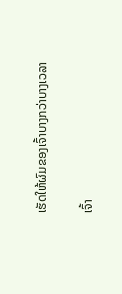ເຮັດໃຫ້ຜົມຂອງເຈົ້າບາງກວ່າບາງເວລາ

ເຈົ້າ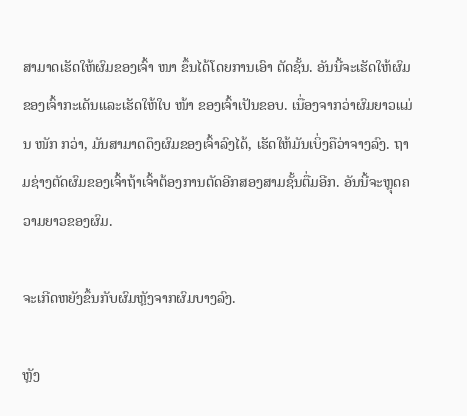ສາມາດເຮັດໃຫ້ຜົມຂອງເຈົ້າ ໜາ ຂຶ້ນໄດ້ໂດຍການເອົາ ຕັດຊັ້ນ. ອັນນີ້ຈະເຮັດໃຫ້ຜົມຂອງເຈົ້າກະເດັນແລະເຮັດໃຫ້ໃບ ໜ້າ ຂອງເຈົ້າເປັນຂອບ. ເນື່ອງຈາກວ່າຜົມຍາວແມ່ນ ໜັກ ກວ່າ, ມັນສາມາດດຶງຜົມຂອງເຈົ້າລົງໄດ້, ເຮັດໃຫ້ມັນເບິ່ງຄືວ່າຈາງລົງ. ຖາມຊ່າງຕັດຜົມຂອງເຈົ້າຖ້າເຈົ້າຕ້ອງການຕັດອີກສອງສາມຊັ້ນຕື່ມອີກ. ອັນນີ້ຈະຫຼຸດຄວາມຍາວຂອງຜົມ.

ຈະເກີດຫຍັງຂຶ້ນກັບຜົມຫຼັງຈາກຜົມບາງລົງ.

ຫຼັງ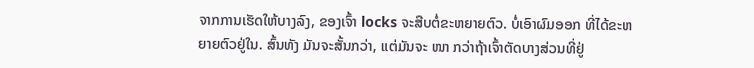ຈາກການເຮັດໃຫ້ບາງລົງ, ຂອງເຈົ້າ locks ຈະສືບຕໍ່ຂະຫຍາຍຕົວ. ບໍ່ເອົາຜົມອອກ ທີ່ໄດ້ຂະຫຍາຍຕົວຢູ່ໃນ. ສົ້ນທັງ ມັນຈະສັ້ນກວ່າ, ແຕ່ມັນຈະ ໜາ ກວ່າຖ້າເຈົ້າຕັດບາງສ່ວນທີ່ຢູ່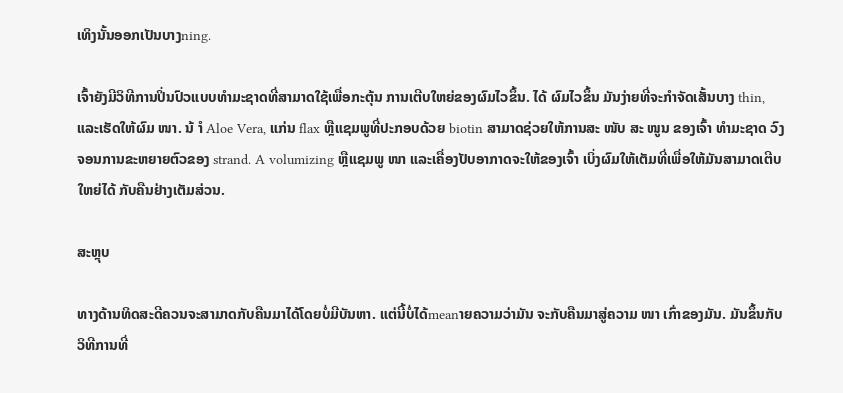ເທິງນັ້ນອອກເປັນບາງning.

ເຈົ້າຍັງມີວິທີການປິ່ນປົວແບບທໍາມະຊາດທີ່ສາມາດໃຊ້ເພື່ອກະຕຸ້ນ ການເຕີບໃຫຍ່ຂອງຜົມໄວຂຶ້ນ. ໄດ້ ຜົມໄວຂຶ້ນ ມັນງ່າຍທີ່ຈະກໍາຈັດເສັ້ນບາງ thin, ແລະເຮັດໃຫ້ຜົມ ໜາ. ນ້ ຳ Aloe Vera, ແກ່ນ flax ຫຼືແຊມພູທີ່ປະກອບດ້ວຍ biotin ສາມາດຊ່ວຍໃຫ້ການສະ ໜັບ ສະ ໜູນ ຂອງເຈົ້າ ທໍາມະຊາດ ວົງຈອນການຂະຫຍາຍຕົວຂອງ strand. A volumizing ຫຼືແຊມພູ ໜາ ແລະເຄື່ອງປັບອາກາດຈະໃຫ້ຂອງເຈົ້າ ເບິ່ງຜົມໃຫ້ເຕັມທີ່ເພື່ອໃຫ້ມັນສາມາດເຕີບໃຫຍ່ໄດ້ ກັບຄືນຢ່າງເຕັມສ່ວນ.

ສະຫຼຸບ

ທາງດ້ານທິດສະດີຄວນຈະສາມາດກັບຄືນມາໄດ້ໂດຍບໍ່ມີບັນຫາ. ແຕ່ນີ້ບໍ່ໄດ້meanາຍຄວາມວ່າມັນ ຈະກັບຄືນມາສູ່ຄວາມ ໜາ ເກົ່າຂອງມັນ. ມັນຂຶ້ນກັບວິທີການທີ່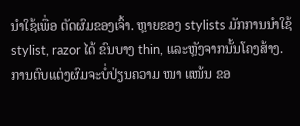ນໍາໃຊ້ເພື່ອ ຕັດຜົມຂອງເຈົ້າ. ຫຼາຍຂອງ stylists ມັກການນໍາໃຊ້ stylist, razor ໄດ້ ຂົນບາງ thin, ແລະຫຼັງຈາກນັ້ນໂຄງສ້າງ. ການຕົບແຕ່ງຜົມຈະບໍ່ປ່ຽນຄວາມ ໜາ ແໜ້ນ ຂອ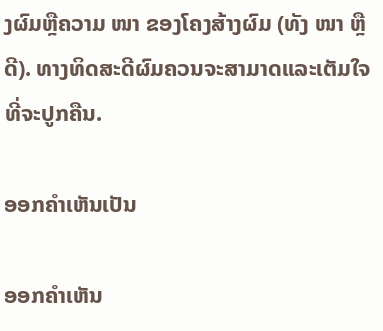ງຜົມຫຼືຄວາມ ໜາ ຂອງໂຄງສ້າງຜົມ (ທັງ ໜາ ຫຼືດີ). ທາງທິດສະດີຜົມຄວນຈະສາມາດແລະເຕັມໃຈທີ່ຈະປູກຄືນ.

ອອກຄໍາເຫັນເປັນ

ອອກຄໍາເຫັນ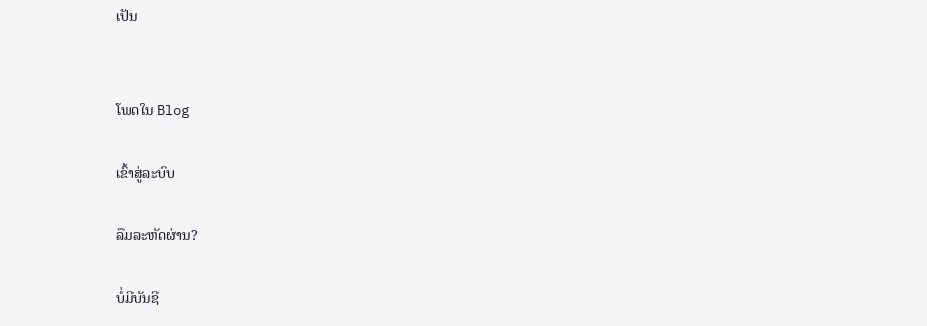ເປັນ


ໂພດໃນ Blog

ເຂົ້າສູ່ລະບົບ

ລືມລະຫັດຜ່ານ?

ບໍ່ມີບັນຊີ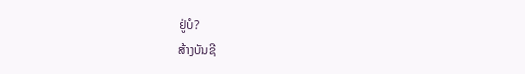ຢູ່ບໍ?
ສ້າງບັນຊີ